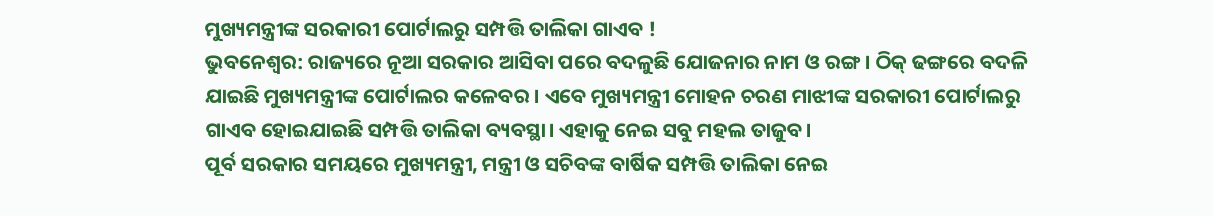ମୁଖ୍ୟମନ୍ତ୍ରୀଙ୍କ ସରକାରୀ ପୋର୍ଟାଲରୁ ସମ୍ପତ୍ତି ତାଲିକା ଗାଏବ !
ଭୁବନେଶ୍ୱର: ରାଜ୍ୟରେ ନୂଆ ସରକାର ଆସିବା ପରେ ବଦଳୁଛି ଯୋଜନାର ନାମ ଓ ରଙ୍ଗ । ଠିକ୍ ଢଙ୍ଗରେ ବଦଳି ଯାଇଛି ମୁଖ୍ୟମନ୍ତ୍ରୀଙ୍କ ପୋର୍ଟାଲର କଳେବର । ଏବେ ମୁଖ୍ୟମନ୍ତ୍ରୀ ମୋହନ ଚରଣ ମାଝୀଙ୍କ ସରକାରୀ ପୋର୍ଟାଲରୁ ଗାଏବ ହୋଇଯାଇଛି ସମ୍ପତ୍ତି ତାଲିକା ବ୍ୟବସ୍ଥା। ଏହାକୁ ନେଇ ସବୁ ମହଲ ତାଜୁବ।
ପୂର୍ବ ସରକାର ସମୟରେ ମୁଖ୍ୟମନ୍ତ୍ରୀ, ମନ୍ତ୍ରୀ ଓ ସଚିବଙ୍କ ବାର୍ଷିକ ସମ୍ପତ୍ତି ତାଲିକା ନେଇ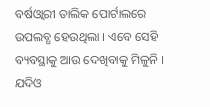ବର୍ଷଓ୍ବାରୀ ତାଲିକ ପୋର୍ଟାଲରେ ଉପଲବ୍ଧ ହେଉଥିଲା । ଏବେ ସେହି ବ୍ୟବସ୍ଥାକୁ ଆଉ ଦେଖିବାକୁ ମିଳୁନି । ଯଦିଓ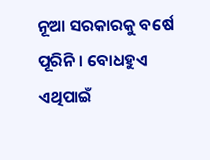ନୂଆ ସରକାରକୁ ବର୍ଷେ ପୂରିନି । ବୋଧହୁଏ ଏଥିପାଇଁ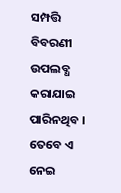ସମ୍ପତ୍ତି ବିବରଣୀ ଉପଲବ୍ଧ କରାଯାଇ ପାରିନଥିବ । ତେବେ ଏ ନେଇ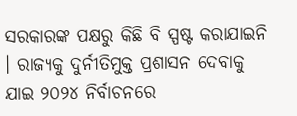ସରକାରଙ୍କ ପକ୍ଷରୁ କିଛି ବି ସ୍ପଷ୍ଟ କରାଯାଇନି । ରାଜ୍ୟକୁ ଦୁର୍ନୀତିମୁକ୍ତ ପ୍ରଶାସନ ଦେବାକୁ ଯାଇ ୨୦୨୪ ନିର୍ବାଚନରେ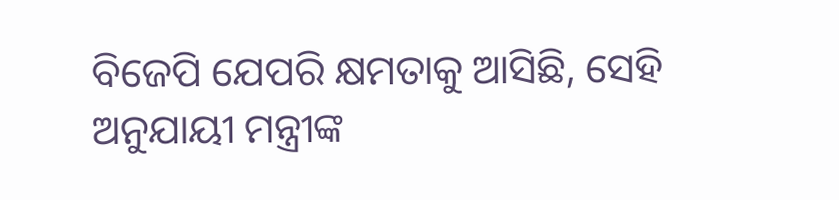ବିଜେପି ଯେପରି କ୍ଷମତାକୁ ଆସିଛି, ସେହି ଅନୁଯାୟୀ ମନ୍ତ୍ରୀଙ୍କ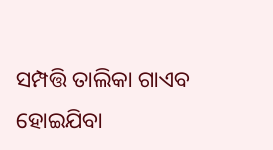ସମ୍ପତ୍ତି ତାଲିକା ଗାଏବ ହୋଇଯିବା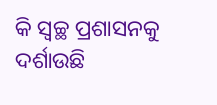କି ସ୍ବଚ୍ଛ ପ୍ରଶାସନକୁ ଦର୍ଶାଉଛି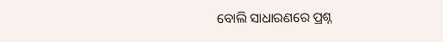ବୋଲି ସାଧାରଣରେ ପ୍ରଶ୍ନ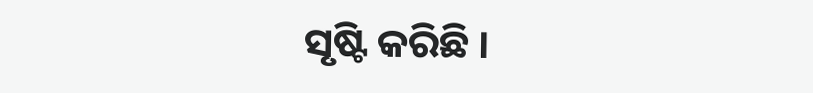ସୃଷ୍ଟି କରିଛି ।